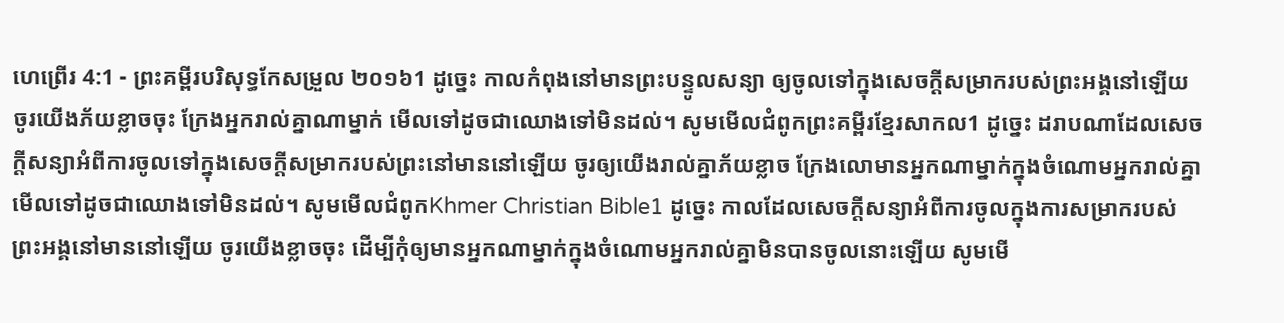ហេព្រើរ 4:1 - ព្រះគម្ពីរបរិសុទ្ធកែសម្រួល ២០១៦1 ដូច្នេះ កាលកំពុងនៅមានព្រះបន្ទូលសន្យា ឲ្យចូលទៅក្នុងសេចក្ដីសម្រាករបស់ព្រះអង្គនៅឡើយ ចូរយើងភ័យខ្លាចចុះ ក្រែងអ្នករាល់គ្នាណាម្នាក់ មើលទៅដូចជាឈោងទៅមិនដល់។ សូមមើលជំពូកព្រះគម្ពីរខ្មែរសាកល1 ដូច្នេះ ដរាបណាដែលសេចក្ដីសន្យាអំពីការចូលទៅក្នុងសេចក្ដីសម្រាករបស់ព្រះនៅមាននៅឡើយ ចូរឲ្យយើងរាល់គ្នាភ័យខ្លាច ក្រែងលោមានអ្នកណាម្នាក់ក្នុងចំណោមអ្នករាល់គ្នាមើលទៅដូចជាឈោងទៅមិនដល់។ សូមមើលជំពូកKhmer Christian Bible1 ដូច្នេះ កាលដែលសេចក្ដីសន្យាអំពីការចូលក្នុងការសម្រាករបស់ព្រះអង្គនៅមាននៅឡើយ ចូរយើងខ្លាចចុះ ដើម្បីកុំឲ្យមានអ្នកណាម្នាក់ក្នុងចំណោមអ្នករាល់គ្នាមិនបានចូលនោះឡើយ សូមមើ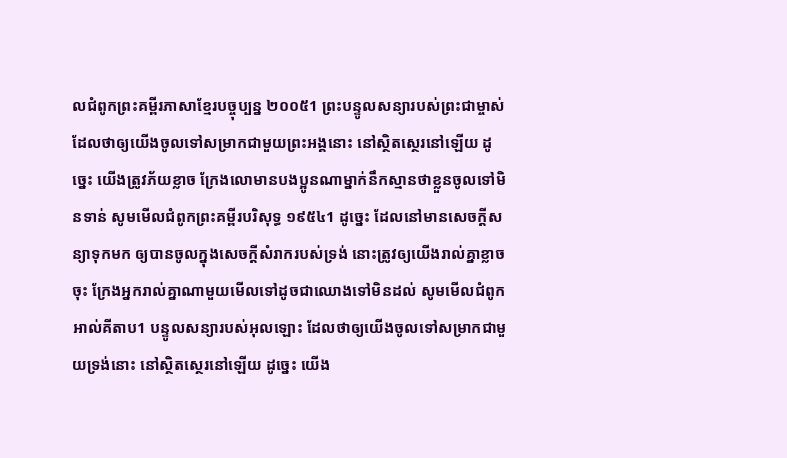លជំពូកព្រះគម្ពីរភាសាខ្មែរបច្ចុប្បន្ន ២០០៥1 ព្រះបន្ទូលសន្យារបស់ព្រះជាម្ចាស់ ដែលថាឲ្យយើងចូលទៅសម្រាកជាមួយព្រះអង្គនោះ នៅស្ថិតស្ថេរនៅឡើយ ដូច្នេះ យើងត្រូវភ័យខ្លាច ក្រែងលោមានបងប្អូនណាម្នាក់នឹកស្មានថាខ្លួនចូលទៅមិនទាន់ សូមមើលជំពូកព្រះគម្ពីរបរិសុទ្ធ ១៩៥៤1 ដូច្នេះ ដែលនៅមានសេចក្ដីសន្យាទុកមក ឲ្យបានចូលក្នុងសេចក្ដីសំរាករបស់ទ្រង់ នោះត្រូវឲ្យយើងរាល់គ្នាខ្លាចចុះ ក្រែងអ្នករាល់គ្នាណាមួយមើលទៅដូចជាឈោងទៅមិនដល់ សូមមើលជំពូកអាល់គីតាប1 បន្ទូលសន្យារបស់អុលឡោះ ដែលថាឲ្យយើងចូលទៅសម្រាកជាមួយទ្រង់នោះ នៅស្ថិតស្ថេរនៅឡើយ ដូច្នេះ យើង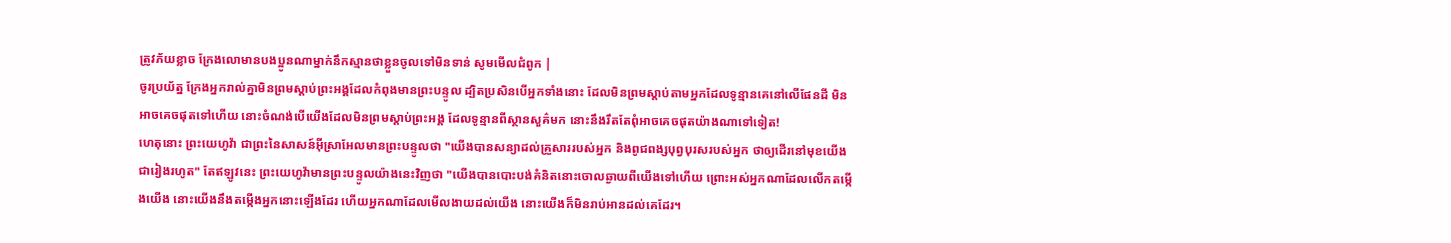ត្រូវភ័យខ្លាច ក្រែងលោមានបងប្អូនណាម្នាក់នឹកស្មានថាខ្លួនចូលទៅមិនទាន់ សូមមើលជំពូក |
ចូរប្រយ័ត្ន ក្រែងអ្នករាល់គ្នាមិនព្រមស្ដាប់ព្រះអង្គដែលកំពុងមានព្រះបន្ទូល ដ្បិតប្រសិនបើអ្នកទាំងនោះ ដែលមិនព្រមស្តាប់តាមអ្នកដែលទូន្មានគេនៅលើផែនដី មិនអាចគេចផុតទៅហើយ នោះចំណង់បើយើងដែលមិនព្រមស្ដាប់ព្រះអង្គ ដែលទូន្មានពីស្ថានសួគ៌មក នោះនឹងរឹតតែពុំអាចគេចផុតយ៉ាងណាទៅទៀត!
ហេតុនោះ ព្រះយេហូវ៉ា ជាព្រះនៃសាសន៍អ៊ីស្រាអែលមានព្រះបន្ទូលថា "យើងបានសន្យាដល់គ្រួសាររបស់អ្នក និងពូជពង្សបុព្វបុរសរបស់អ្នក ថាឲ្យដើរនៅមុខយើងជារៀងរហូត" តែឥឡូវនេះ ព្រះយេហូវ៉ាមានព្រះបន្ទូលយ៉ាងនេះវិញថា "យើងបានបោះបង់គំនិតនោះចោលឆ្ងាយពីយើងទៅហើយ ព្រោះអស់អ្នកណាដែលលើកតម្កើងយើង នោះយើងនឹងតម្កើងអ្នកនោះឡើងដែរ ហើយអ្នកណាដែលមើលងាយដល់យើង នោះយើងក៏មិនរាប់អានដល់គេដែរ។